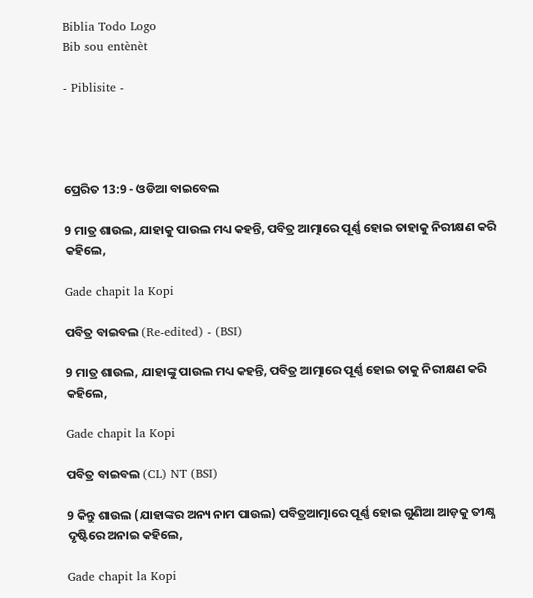Biblia Todo Logo
Bib sou entènèt

- Piblisite -




ପ୍ରେରିତ 13:9 - ଓଡିଆ ବାଇବେଲ

9 ମାତ୍ର ଶାଉଲ, ଯାହାକୁ ପାଉଲ ମଧ୍ୟ କହନ୍ତି, ପବିତ୍ର ଆତ୍ମାରେ ପୂର୍ଣ୍ଣ ହୋଇ ତାହାକୁ ନିରୀକ୍ଷଣ କରି କହିଲେ,

Gade chapit la Kopi

ପବିତ୍ର ବାଇବଲ (Re-edited) - (BSI)

9 ମାତ୍ର ଶାଉଲ, ଯାହାଙ୍କୁ ପାଉଲ ମଧ୍ୟ କହନ୍ତି, ପବିତ୍ର ଆତ୍ମାରେ ପୂର୍ଣ୍ଣ ହୋଇ ତାକୁ ନିରୀକ୍ଷଣ କରି କହିଲେ,

Gade chapit la Kopi

ପବିତ୍ର ବାଇବଲ (CL) NT (BSI)

9 କିନ୍ତୁ ଶାଉଲ (ଯାହାଙ୍କର ଅନ୍ୟ ନାମ ପାଉଲ) ପବିତ୍ରଆତ୍ମାରେ ପୂର୍ଣ୍ଣ ହୋଇ ଗୁଣିଆ ଆଡ଼କୁ ତୀକ୍ଷ୍ଣ ଦୃଷ୍ଟିରେ ଅନାଇ କହିଲେ,

Gade chapit la Kopi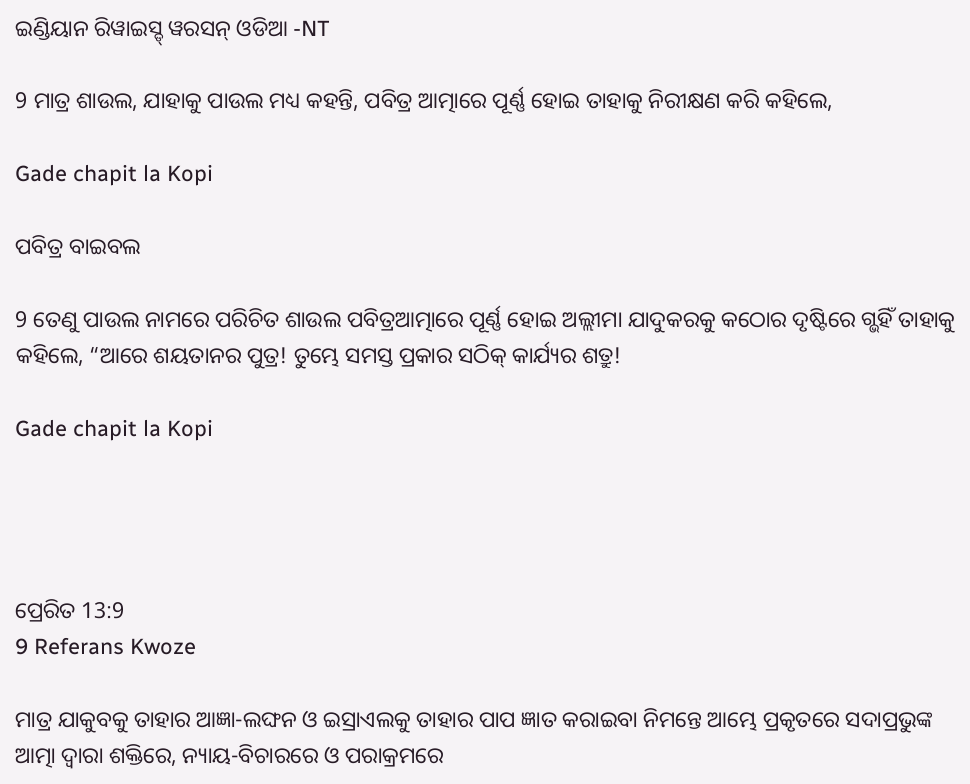ଇଣ୍ଡିୟାନ ରିୱାଇସ୍ଡ୍ ୱରସନ୍ ଓଡିଆ -NT

9 ମାତ୍ର ଶାଉଲ, ଯାହାକୁ ପାଉଲ ମଧ୍ୟ କହନ୍ତି, ପବିତ୍ର ଆତ୍ମାରେ ପୂର୍ଣ୍ଣ ହୋଇ ତାହାକୁ ନିରୀକ୍ଷଣ କରି କହିଲେ,

Gade chapit la Kopi

ପବିତ୍ର ବାଇବଲ

9 ତେଣୁ ପାଉଲ ନାମରେ ପରିଚିତ ଶାଉଲ ପବିତ୍ରଆତ୍ମାରେ ପୂର୍ଣ୍ଣ ହୋଇ ଅଲ୍ଲୀମା ଯାଦୁକରକୁ କଠୋର ଦୃଷ୍ଟିରେ ଗ୍ଭହିଁ ତାହାକୁ କହିଲେ, “ଆରେ ଶୟତାନର ପୁତ୍ର! ତୁମ୍ଭେ ସମସ୍ତ ପ୍ରକାର ସଠିକ୍ କାର୍ଯ୍ୟର ଶତ୍ରୁ!

Gade chapit la Kopi




ପ୍ରେରିତ 13:9
9 Referans Kwoze

ମାତ୍ର ଯାକୁବକୁ ତାହାର ଆଜ୍ଞା-ଲଙ୍ଘନ ଓ ଇସ୍ରାଏଲକୁ ତାହାର ପାପ ଜ୍ଞାତ କରାଇବା ନିମନ୍ତେ ଆମ୍ଭେ ପ୍ରକୃତରେ ସଦାପ୍ରଭୁଙ୍କ ଆତ୍ମା ଦ୍ୱାରା ଶକ୍ତିରେ, ନ୍ୟାୟ-ବିଚାରରେ ଓ ପରାକ୍ରମରେ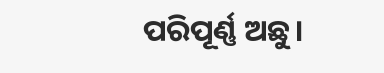ପରିପୂର୍ଣ୍ଣ ଅଛୁ।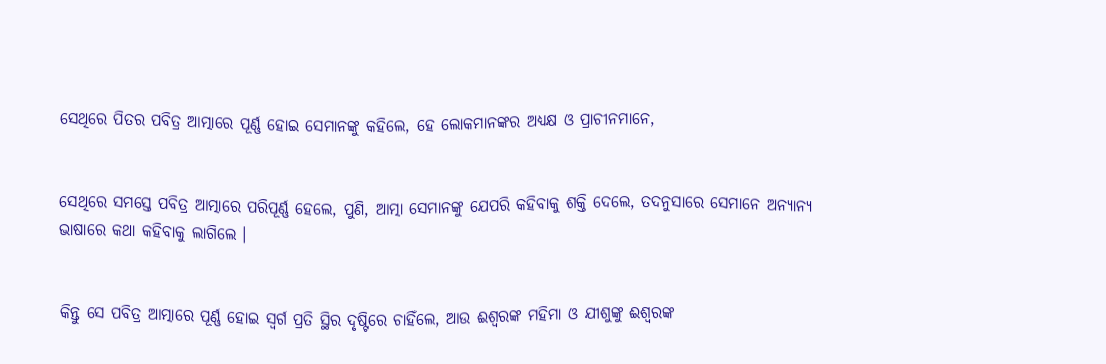ସେଥିରେ ପିତର ପବିତ୍ର ଆତ୍ମାରେ ପୂର୍ଣ୍ଣ ହୋଇ ସେମାନଙ୍କୁ କହିଲେ, ହେ ଲୋକମାନଙ୍କର ଅଧ୍ୟକ୍ଷ ଓ ପ୍ରାଚୀନମାନେ,


ସେଥିରେ ସମସ୍ତେ ପବିତ୍ର ଆତ୍ମାରେ ପରିପୂର୍ଣ୍ଣ ହେଲେ, ପୁଣି, ଆତ୍ମା ସେମାନଙ୍କୁ ଯେପରି କହିବାକୁ ଶକ୍ତି ଦେଲେ, ତଦନୁସାରେ ସେମାନେ ଅନ୍ୟାନ୍ୟ ଭାଷାରେ କଥା କହିବାକୁ ଲାଗିଲେ ।


କିନ୍ତୁ ସେ ପବିତ୍ର ଆତ୍ମାରେ ପୂର୍ଣ୍ଣ ହୋଇ ସ୍ୱର୍ଗ ପ୍ରତି ସ୍ଥିର ଦୃଷ୍ଟିରେ ଚାହିଁଲେ, ଆଉ ଈଶ୍ୱରଙ୍କ ମହିମା ଓ ଯୀଶୁଙ୍କୁ ଈଶ୍ୱରଙ୍କ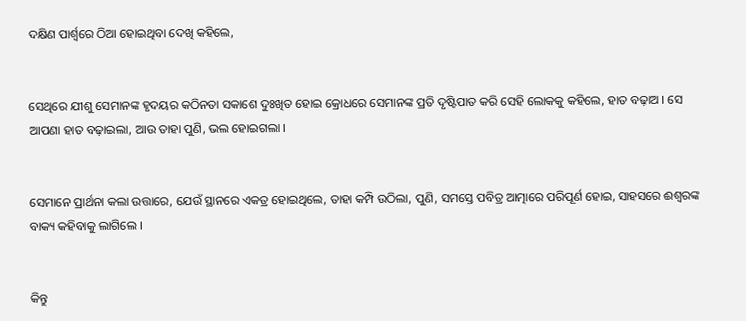ଦକ୍ଷିଣ ପାର୍ଶ୍ୱରେ ଠିଆ ହୋଇଥିବା ଦେଖି କହିଲେ,


ସେଥିରେ ଯୀଶୁ ସେମାନଙ୍କ ହୃଦୟର କଠିନତା ସକାଶେ ଦୁଃଖିତ ହୋଇ କ୍ରୋଧରେ ସେମାନଙ୍କ ପ୍ରତି ଦୃଷ୍ଟିପାତ କରି ସେହି ଲୋକକୁ କହିଲେ, ହାତ ବଢ଼ାଅ । ସେ ଆପଣା ହାତ ବଢ଼ାଇଲା, ଆଉ ତାହା ପୁଣି, ଭଲ ହୋଇଗଲା ।


ସେମାନେ ପ୍ରାର୍ଥନା କଲା ଉତ୍ତାରେ, ଯେଉଁ ସ୍ଥାନରେ ଏକତ୍ର ହୋଇଥିଲେ, ତାହା କମ୍ପି ଉଠିଲା, ପୁଣି, ସମସ୍ତେ ପବିତ୍ର ଆତ୍ମାରେ ପରିପୂର୍ଣ ହୋଇ, ସାହସରେ ଈଶ୍ୱରଙ୍କ ବାକ୍ୟ କହିବାକୁ ଲାଗିଲେ ।


କିନ୍ତୁ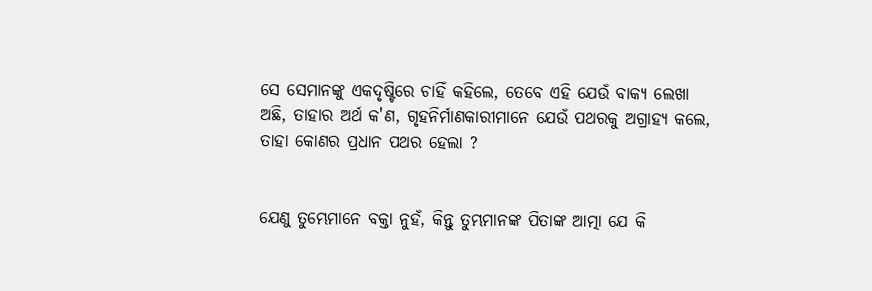ସେ ସେମାନଙ୍କୁ ଏକଦୃଷ୍ଟିରେ ଚାହିଁ କହିଲେ, ତେବେ ଏହି ଯେଉଁ ବାକ୍ୟ ଲେଖା ଅଛି, ତାହାର ଅର୍ଥ କ'ଣ, ଗୃହନିର୍ମାଣକାରୀମାନେ ଯେଉଁ ପଥରକୁ ଅଗ୍ରାହ୍ୟ କଲେ, ତାହା କୋଣର ପ୍ରଧାନ ପଥର ହେଲା ?


ଯେଣୁ ତୁମ୍ଭେମାନେ ବକ୍ତା ନୁହଁ, କିନ୍ତୁ ତୁମ୍ଭମାନଙ୍କ ପିତାଙ୍କ ଆତ୍ମା ଯେ କି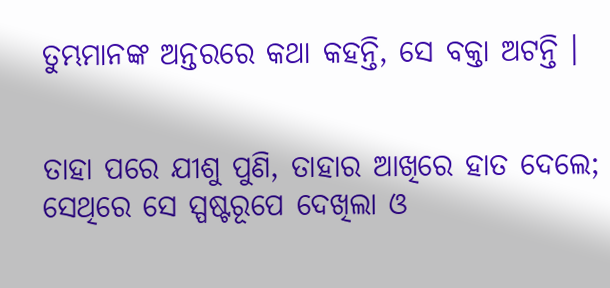ତୁମ୍ଭମାନଙ୍କ ଅନ୍ତରରେ କଥା କହନ୍ତି, ସେ ବକ୍ତା ଅଟନ୍ତି ।


ତାହା ପରେ ଯୀଶୁ ପୁଣି, ତାହାର ଆଖିରେ ହାତ ଦେଲେ; ସେଥିରେ ସେ ସ୍ପଷ୍ଟରୂପେ ଦେଖିଲା ଓ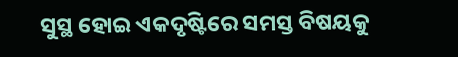ସୁସ୍ଥ ହୋଇ ଏକଦୃଷ୍ଟିରେ ସମସ୍ତ ବିଷୟକୁ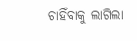ଚାହିଁବାକୁ ଲାଗିଲା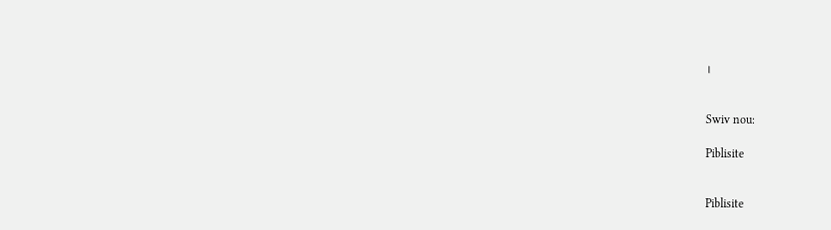।


Swiv nou:

Piblisite


Piblisite